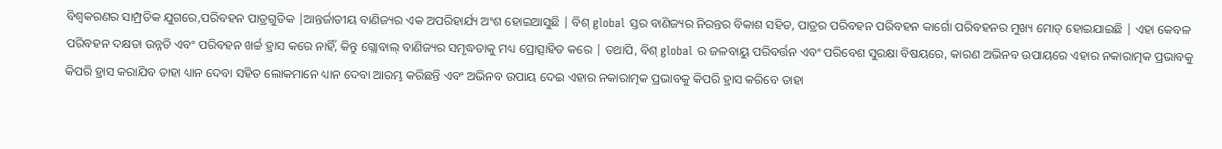ବିଶ୍ୱକରଣର ସାମ୍ପ୍ରତିକ ଯୁଗରେ,ପରିବହନ ପାତ୍ରଗୁଡିକ |ଆନ୍ତର୍ଜାତୀୟ ବାଣିଜ୍ୟର ଏକ ଅପରିହାର୍ଯ୍ୟ ଅଂଶ ହୋଇଆସୁଛି | ବିଶ୍ global ସ୍ତର ବାଣିଜ୍ୟର ନିରନ୍ତର ବିକାଶ ସହିତ, ପାତ୍ରର ପରିବହନ ପରିବହନ କାର୍ଗୋ ପରିବହନର ମୁଖ୍ୟ ମୋଡ୍ ହୋଇଯାଇଛି | ଏହା କେବଳ ପରିବହନ ଦକ୍ଷତା ଉନ୍ନତି ଏବଂ ପରିବହନ ଖର୍ଚ୍ଚ ହ୍ରାସ କରେ ନାହିଁ, କିନ୍ତୁ ଗ୍ଲୋବାଲ୍ ବାଣିଜ୍ୟର ସମୃଦ୍ଧତାକୁ ମଧ୍ୟ ପ୍ରୋତ୍ସାହିତ କରେ | ତଥାପି, ବିଶ୍ global ର ଜଳବାୟୁ ପରିବର୍ତ୍ତନ ଏବଂ ପରିବେଶ ସୁରକ୍ଷା ବିଷୟରେ, କାରଣ ଅଭିନବ ଉପାୟରେ ଏହାର ନକାରାତ୍ମକ ପ୍ରଭାବକୁ କିପରି ହ୍ରାସ କରାଯିବ ତାହା ଧ୍ୟାନ ଦେବା ସହିତ ଲୋକମାନେ ଧ୍ୟାନ ଦେବା ଆରମ୍ଭ କରିଛନ୍ତି ଏବଂ ଅଭିନବ ଉପାୟ ଦେଇ ଏହାର ନକାରାତ୍ମକ ପ୍ରଭାବକୁ କିପରି ହ୍ରାସ କରିବେ ତାହା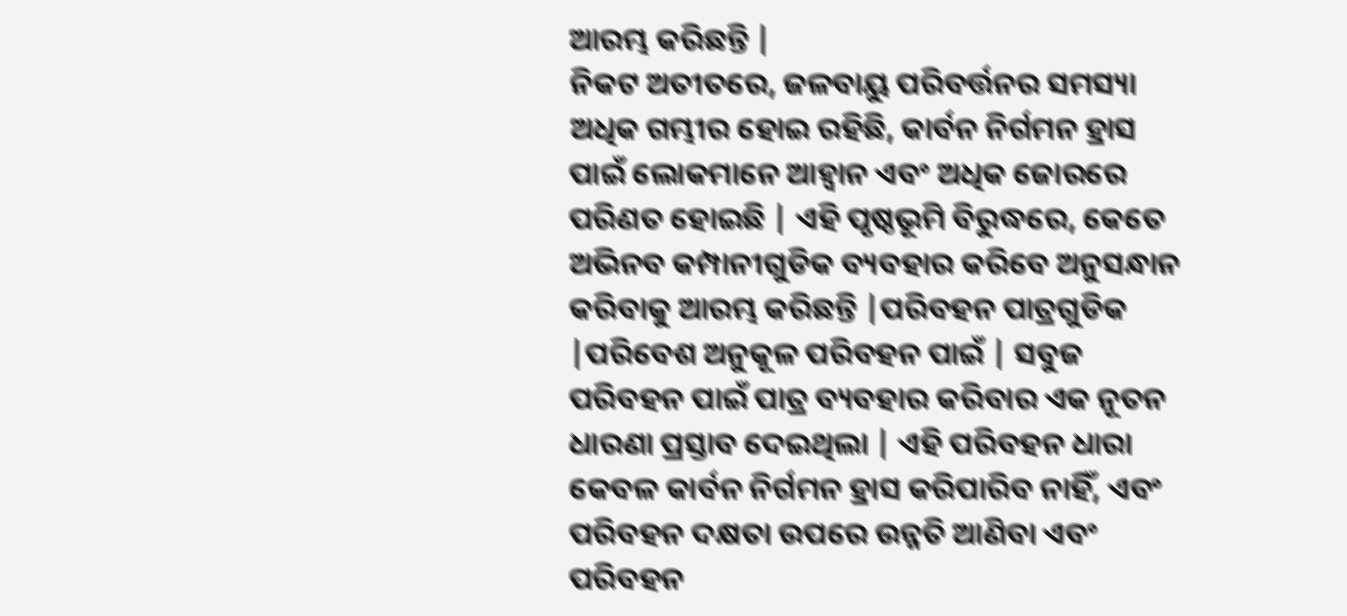ଆରମ୍ଭ କରିଛନ୍ତି |
ନିକଟ ଅତୀତରେ, ଜଳବାୟୁ ପରିବର୍ତ୍ତନର ସମସ୍ୟା ଅଧିକ ଗମ୍ଭୀର ହୋଇ ରହିଛି, କାର୍ବନ ନିର୍ଗମନ ହ୍ରାସ ପାଇଁ ଲୋକମାନେ ଆହ୍ୱାନ ଏବଂ ଅଧିକ ଜୋରରେ ପରିଣତ ହୋଇଛି | ଏହି ପୃଷ୍ଠଭୂମି ବିରୁଦ୍ଧରେ, କେତେ ଅଭିନବ କମ୍ପାନୀଗୁଡିକ ବ୍ୟବହାର କରିବେ ଅନୁସନ୍ଧାନ କରିବାକୁ ଆରମ୍ଭ କରିଛନ୍ତି |ପରିବହନ ପାତ୍ରଗୁଡିକ |ପରିବେଶ ଅନୁକୂଳ ପରିବହନ ପାଇଁ | ସବୁଜ ପରିବହନ ପାଇଁ ପାତ୍ର ବ୍ୟବହାର କରିବାର ଏକ ନୂତନ ଧାରଣା ପ୍ରସ୍ତାବ ଦେଇଥିଲା | ଏହି ପରିବହନ ଧାରା କେବଳ କାର୍ବନ ନିର୍ଗମନ ହ୍ରାସ କରିପାରିବ ନାହିଁ, ଏବଂ ପରିବହନ ଦକ୍ଷତା ଉପରେ ଉନ୍ନତି ଆଣିବା ଏବଂ ପରିବହନ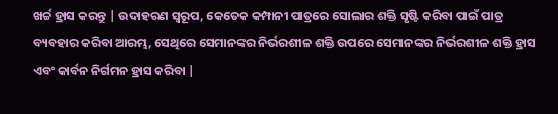ଖର୍ଚ୍ଚ ହ୍ରାସ କରନ୍ତୁ | ଉଦାହରଣ ସ୍ୱରୂପ, କେତେକ କମ୍ପାନୀ ପାତ୍ରରେ ସୋଲାର ଶକ୍ତି ସୃଷ୍ଟି କରିବା ପାଇଁ ପାତ୍ର ବ୍ୟବହାର କରିବା ଆରମ୍ଭ, ସେଥିରେ ସେମାନଙ୍କର ନିର୍ଭରଶୀଳ ଶକ୍ତି ଉପରେ ସେମାନଙ୍କର ନିର୍ଭରଶୀଳ ଶକ୍ତି ହ୍ରାସ ଏବଂ କାର୍ବନ ନିର୍ଗମନ ହ୍ରାସ କରିବା |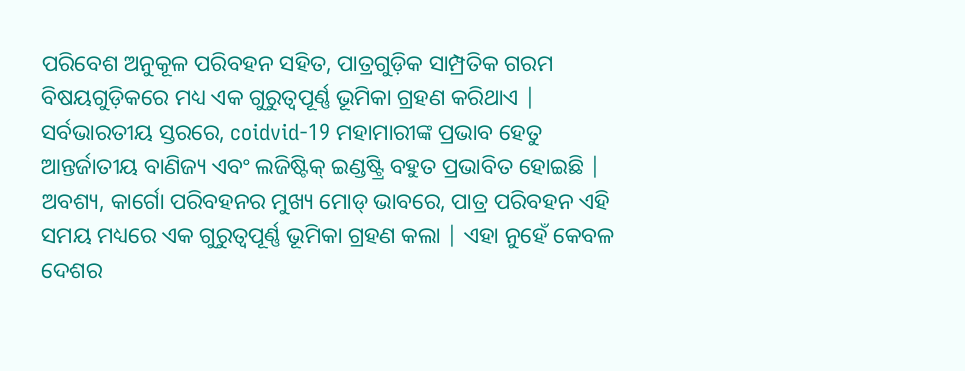ପରିବେଶ ଅନୁକୂଳ ପରିବହନ ସହିତ, ପାତ୍ରଗୁଡ଼ିକ ସାମ୍ପ୍ରତିକ ଗରମ ବିଷୟଗୁଡ଼ିକରେ ମଧ୍ୟ ଏକ ଗୁରୁତ୍ୱପୂର୍ଣ୍ଣ ଭୂମିକା ଗ୍ରହଣ କରିଥାଏ | ସର୍ବଭାରତୀୟ ସ୍ତରରେ, coidvid-19 ମହାମାରୀଙ୍କ ପ୍ରଭାବ ହେତୁ ଆନ୍ତର୍ଜାତୀୟ ବାଣିଜ୍ୟ ଏବଂ ଲଜିଷ୍ଟିକ୍ ଇଣ୍ଡଷ୍ଟ୍ରି ବହୁତ ପ୍ରଭାବିତ ହୋଇଛି | ଅବଶ୍ୟ, କାର୍ଗୋ ପରିବହନର ମୁଖ୍ୟ ମୋଡ୍ ଭାବରେ, ପାତ୍ର ପରିବହନ ଏହି ସମୟ ମଧ୍ୟରେ ଏକ ଗୁରୁତ୍ୱପୂର୍ଣ୍ଣ ଭୂମିକା ଗ୍ରହଣ କଲା | ଏହା ନୁହେଁ କେବଳ ଦେଶର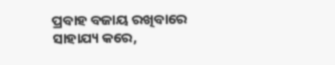ପ୍ରବାହ ବଜାୟ ରଖିବାରେ ସାହାଯ୍ୟ କରେ,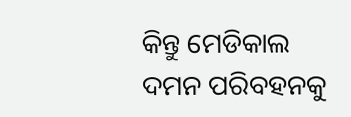କିନ୍ତୁ ମେଡିକାଲ ଦମନ ପରିବହନକୁ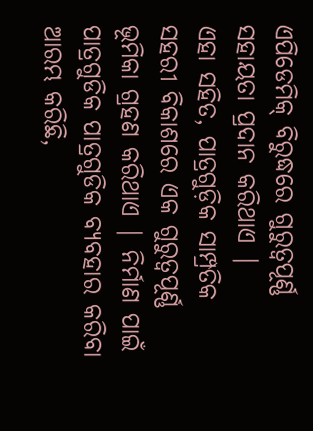ଏପିଡେମିକ୍ ବିରୁଦ୍ଧରେ ଗୁରୁତ୍ୱପୂର୍ଣ୍ଣ ସହାୟତା ପ୍ରଦାନ କରିଥାଏ |
ଏହା ସହିତ, ପାତ୍ରଗୁଡ଼ିକ ସାମ୍ପ୍ରତିକ ସହରୀ ବିକାଶରେ ଏକ ଗୁରୁତ୍ୱପୂର୍ଣ୍ଣ ଭୂମିକା ଗ୍ରହଣ କରିଥାଏ | ନିର୍ମାଣ ପାଇଁ ପାତ୍ରଗୁଡିକ ପାତ୍ରଗୁଡିକ ବ୍ୟବହାର କରିବା ଆରମ୍ଭ କରିଛି,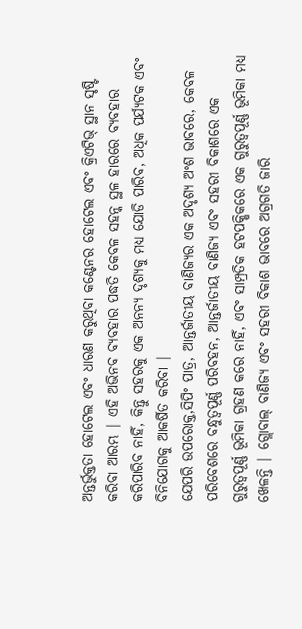ଅନ୍ତର୍ଭୁକ୍ତତା ହୋଟେଲ ଏବଂ ଧାରଣ କରୁଥିବା କଣ୍ଟେନର ହୋଟେଲ ଏବଂ କ୍ରିଏଟିଭ୍ ସ୍ଥାନ ସୃଷ୍ଟି କରିବା ଆରମ୍ଭ | ଏହି ଅଭିନବ ବ୍ୟବହାର ପଦ୍ଧତି କେବଳ ସହନ୍କ ସ୍ଥଳ ହାରରେ ବ୍ୟବହାର କରିପାରିବ ନାହିଁ, କିନ୍ତୁ ସହରକୁ ଏକ ଅନନ୍ୟ ଦୃଶ୍ୟକୁ ମଧ୍ୟ ଯୋଡି ପାରିବ, ଅଧିକ ପର୍ଯ୍ୟଟକ ଏବଂ ବିନିଯୋଗକୁ ଆକର୍ଷିତ କରିବା |
ଯେପରି ଉପରୋକ୍ତ,ସିପିଂ ପାତ୍ର, ଆନ୍ତର୍ଜାତୀୟ ବାଣିଜ୍ୟର ଏକ ଅଦୃଶ୍ୟ ଅଂଶ ଭାବରେ, କେବଳ ପରିବେଶରେ ବନ୍ଧୁତ୍ୱପୂର୍ଣ୍ଣ ପରିବହନ, ଆନ୍ତର୍ଜାତୀୟ ବାଣିଜ୍ୟ ଏବଂ ସହରୀ ବିକାଶରେ ଏକ ଗୁରୁତ୍ୱପୂର୍ଣ୍ଣ ଭୂମିକା ଗ୍ରହଣ କରେ ନାହିଁ, ଏବଂ ସାମ୍ପ୍ରତିକ ହଟପକ୍ଷିକରେ ଏକ ଗୁରୁତ୍ୱପୂର୍ଣ୍ଣ ଭୂମିକା ମଧ୍ୟ ଖେଳନ୍ତି | ଗ୍ଲୋବାଲ୍ ବାଣିଜ୍ୟ ଏବଂ ସହରୀ ବିକାଶ ଭାବରେ ଅଗ୍ରଗତି ଜାରି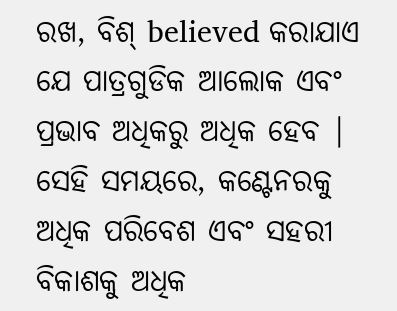ରଖ, ବିଶ୍ believed କରାଯାଏ ଯେ ପାତ୍ରଗୁଡିକ ଆଲୋକ ଏବଂ ପ୍ରଭାବ ଅଧିକରୁ ଅଧିକ ହେବ | ସେହି ସମୟରେ, କଣ୍ଟେନରକୁ ଅଧିକ ପରିବେଶ ଏବଂ ସହରୀ ବିକାଶକୁ ଅଧିକ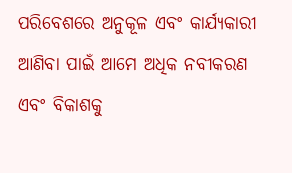ପରିବେଶରେ ଅନୁକୂଳ ଏବଂ କାର୍ଯ୍ୟକାରୀ ଆଣିବା ପାଇଁ ଆମେ ଅଧିକ ନବୀକରଣ ଏବଂ ବିକାଶକୁ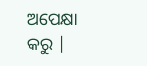ଅପେକ୍ଷା କରୁ |